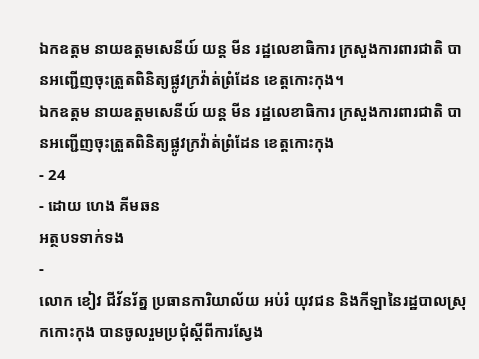ឯកឧត្តម នាយឧត្តមសេនីយ៍ យន្ត មីន រដ្ឋលេខាធិការ ក្រសួងការពារជាតិ បានអញ្ជើញចុះត្រួតពិនិត្យផ្លូវក្រវ៉ាត់ព្រំដែន ខេត្តកោះកុង។
ឯកឧត្តម នាយឧត្តមសេនីយ៍ យន្ត មីន រដ្ឋលេខាធិការ ក្រសួងការពារជាតិ បានអញ្ជើញចុះត្រួតពិនិត្យផ្លូវក្រវ៉ាត់ព្រំដែន ខេត្តកោះកុង
- 24
- ដោយ ហេង គីមឆន
អត្ថបទទាក់ទង
-
លោក ខៀវ ជីវ័នរ័ត្ន ប្រធានការិយាល័យ អប់រំ យុវជន និងកីឡានៃរដ្ឋបាលស្រុកកោះកុង បានចូលរួមប្រជុំស្តីពីការស្វែង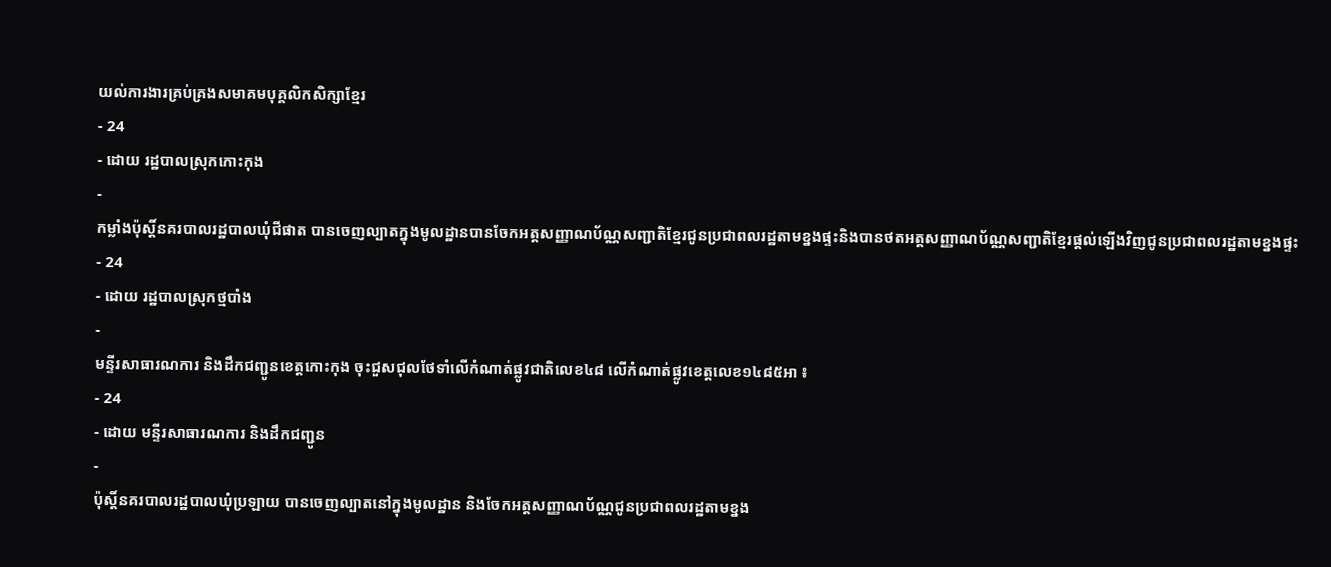យល់ការងារគ្រប់គ្រងសមាគមបុគ្គលិកសិក្សាខ្មែរ
- 24
- ដោយ រដ្ឋបាលស្រុកកោះកុង
-
កម្លាំងប៉ុស្តិ៍នគរបាលរដ្ឋបាលឃុំជីផាត បានចេញល្បាតក្នុងមូលដ្ឋានបានចែកអត្តសញ្ញាណប័ណ្ណសញ្ជាតិខ្មែរជូនប្រជាពលរដ្ឋតាមខ្នងផ្ទះនិងបានថតអត្តសញ្ញាណប័ណ្ណសញ្ជាតិខ្មែរផ្តល់ឡេីងវិញជូនប្រជាពលរដ្ឋតាមខ្នងផ្ទះ
- 24
- ដោយ រដ្ឋបាលស្រុកថ្មបាំង
-
មន្ទីរសាធារណការ និងដឹកជញ្ជូនខេត្តកោះកុង ចុះជួសជុលថែទាំលើកំណាត់ផ្លូវជាតិលេខ៤៨ លើកំណាត់ផ្លូវខេត្តលេខ១៤៨៥អា ៖
- 24
- ដោយ មន្ទីរសាធារណការ និងដឹកជញ្ជូន
-
ប៉ុស្តិ៍នគរបាលរដ្ឋបាលឃុំប្រឡាយ បានចេញល្បាតនៅក្នុងមូលដ្ឋាន និងចែកអត្តសញ្ញាណប័ណ្ណជូនប្រជាពលរដ្ឋតាមខ្នង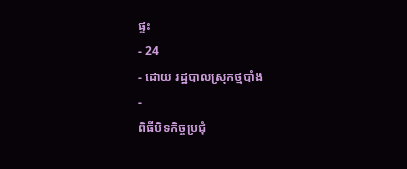ផ្ទះ
- 24
- ដោយ រដ្ឋបាលស្រុកថ្មបាំង
-
ពិធីបិទកិច្ចប្រជុំ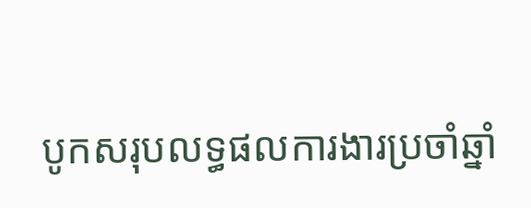បូកសរុបលទ្ធផលការងារប្រចាំឆ្នាំ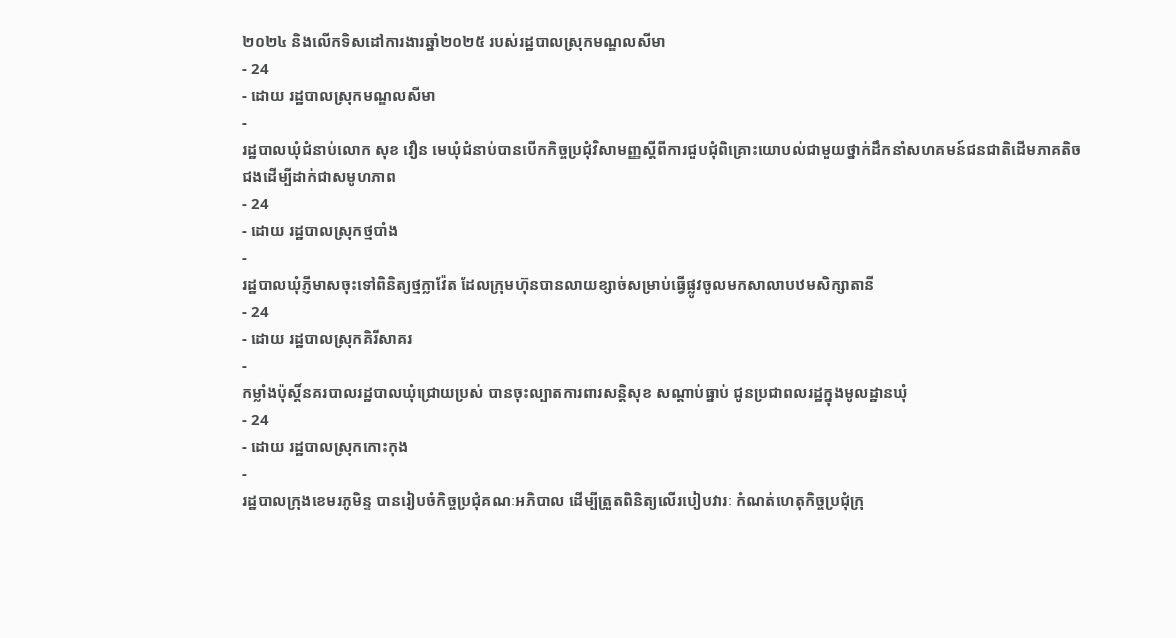២០២៤ និងលើកទិសដៅការងារឆ្នាំ២០២៥ របស់រដ្ឋបាលស្រុកមណ្ឌលសីមា
- 24
- ដោយ រដ្ឋបាលស្រុកមណ្ឌលសីមា
-
រដ្ឋបាលឃុំជំនាប់លោក សុខ វឿន មេឃុំជំនាប់បានបើកកិច្ចប្រជុំវិសាមញ្ញស្ដីពីការជួបជុំពិគ្រោះយោបល់ជាមួយថ្នាក់ដឹកនាំសហគមន៍ជនជាតិដើមភាគតិចជងដើម្បីដាក់ជាសមូហភាព
- 24
- ដោយ រដ្ឋបាលស្រុកថ្មបាំង
-
រដ្ឋបាលឃុំភ្ញីមាសចុះទៅពិនិត្យថ្មក្លាវ៉ែត ដែលក្រុមហ៊ុនបានលាយខ្សាច់សម្រាប់ធ្វើផ្លូវចូលមកសាលាបឋមសិក្សាតានី
- 24
- ដោយ រដ្ឋបាលស្រុកគិរីសាគរ
-
កម្លាំងប៉ុស្តិ៍នគរបាលរដ្ឋបាលឃុំជ្រោយប្រស់ បានចុះល្បាតការពារសន្តិសុខ សណ្តាប់ធ្នាប់ ជូនប្រជាពលរដ្ឋក្នុងមូលដ្ឋានឃុំ
- 24
- ដោយ រដ្ឋបាលស្រុកកោះកុង
-
រដ្ឋបាលក្រុងខេមរភូមិន្ទ បានរៀបចំកិច្ចប្រជុំគណៈអភិបាល ដើម្បីត្រួតពិនិត្យលើរបៀបវារៈ កំណត់ហេតុកិច្ចប្រជុំក្រុ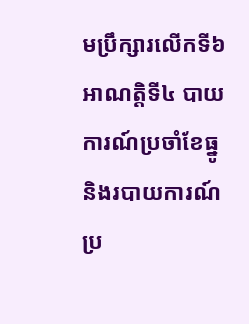មប្រឹក្សារលើកទី៦ អាណត្តិទី៤ បាយការណ៍ប្រចាំខែធ្នូ និងរបាយការណ៍ប្រ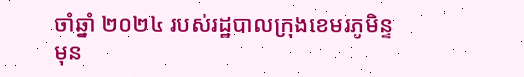ចាំឆ្នាំ ២០២៤ របស់រដ្ឋបាលក្រុងខេមរភូមិន្ទ មុន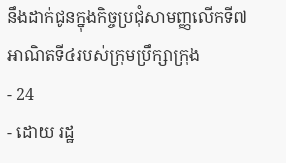នឹងដាក់ជូនក្នុងកិច្ចប្រជុំសាមញ្ញលើកទី៧ អាណិតទី៤របស់ក្រុមប្រឹក្សាក្រុង
- 24
- ដោយ រដ្ឋ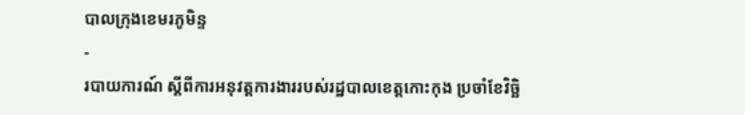បាលក្រុងខេមរភូមិន្ទ
-
របាយការណ៍ ស្តីពីការអនុវត្តការងាររបស់រដ្ឋបាលខេត្តកោះកុង ប្រចាំខែវិច្ឆិ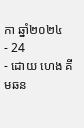កា ឆ្នាំ២០២៤
- 24
- ដោយ ហេង គីមឆន